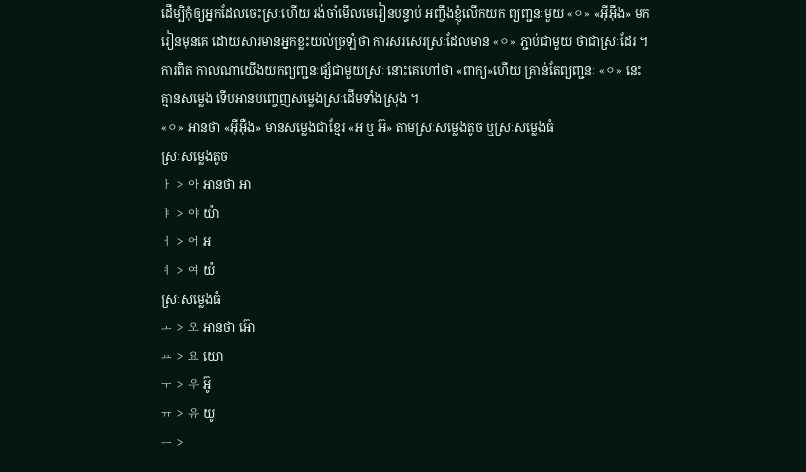ដើម្បិកុំឲ្យអ្នកដែលចេះស្រៈហើយ រង់ចាំមើលមេរៀនបន្ទាប់ អញ្ចឹងខ្ញុំលើកយក ព្យញ្ជនៈមួយ «ㅇ» «អ៊ីអ៊ឹង» មករៀនមុនគេ ដោយសារមានអ្នកខ្លះយល់ច្រឡំថា ការសរសេរស្រៈដែលមាន «ㅇ» ភ្ជាប់ជាមួយ ថាជាស្រៈដែរ ។ ការពិត កាលណាយើងយកព្យញ្ជនៈផ្សំជាមួយស្រៈ នោះគេហៅថា «ពាក្យ»ហើយ គ្រាន់តែព្យញ្ជនៈ «ㅇ» នេះគ្មានសម្លេង ទើបអានបញ្ចេញសម្លេងស្រៈដើមទាំងស្រុង ។
«ㅇ» អានថា «អ៊ីអ៊ឺង» មានសម្លេងជាខ្មែរ «អ ឬ អ៊» តាមស្រៈសម្លេងតូច ឬស្រៈសម្លេងធំ
ស្រៈសម្លេងតូច
ㅏ > 아 អានថា អា
ㅑ > 야 យ៉ា
ㅓ > 어 អ
ㅕ > 여 យ៉
ស្រៈសម្លេងធំ
ㅗ > 오 អានថា អ៊ោ
ㅛ > 요 យោ
ㅜ > 우 អ៊ូ
ㅠ > 유 យូ
ㅡ >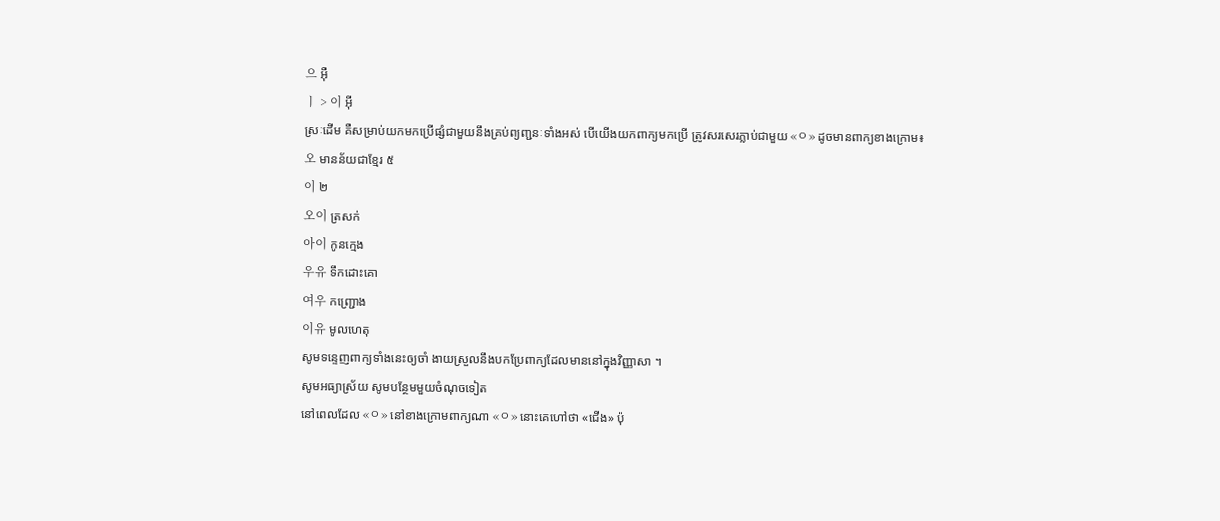으 អ៊ឺ
ㅣ > 이 អ៊ី
ស្រៈដើម គឺសម្រាប់យកមកប្រើផ្សំជាមួយនឹងគ្រប់ព្យញ្ជនៈទាំងអស់ បើយើងយកពាក្យមកប្រើ ត្រូវសរសេរភ្លាប់ជាមួយ «ㅇ» ដូចមានពាក្យខាងក្រោម៖
오 មានន័យជាខ្មែរ ៥
이 ២
오이 ត្រសក់
아이 កូនក្មេង
우유 ទឹកដោះគោ
여우 កញ្ជ្រោង
이유 មូលហេតុ
សូមទន្ទេញពាក្យទាំងនេះឲ្យចាំ ងាយស្រួលនឹងបកប្រែពាក្យដែលមាននៅក្នុងវិញ្ញាសា ។
សូមអធ្យាស្រ័យ សូមបន្ថែមមួយចំណុចទៀត
នៅពេលដែល «ㅇ» នៅខាងក្រោមពាក្យណា «ㅇ» នោះគេហៅថា «ជើង» ប៉ុ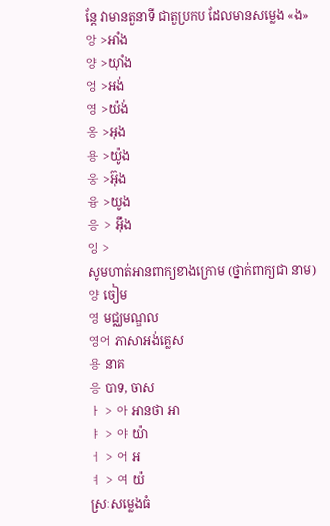ន្ដែ វាមានតួនាទី ជាតួប្រកប ដែលមានសម្លេង «ង»
앙 >អាំង
양 >យ៉ាំង
엉 >អង់
영 >យ៉ង់
옹 >អុង
용 >យ៉ូង
웅 >អ៊ុង
융 >យូង
응 > អ៊ឹង
잉 >
សូមហាត់អានពាក្យខាងក្រោម (ថ្នាក់ពាក្យជា នាម)
양 ចៀម
영 មជ្ឈមណ្ឌល
영어 ភាសាអង់គ្លេស
용 នាគ
응 បាទ, ចាស
ㅏ > 아 អានថា អា
ㅑ > 야 យ៉ា
ㅓ > 어 អ
ㅕ > 여 យ៉
ស្រៈសម្លេងធំ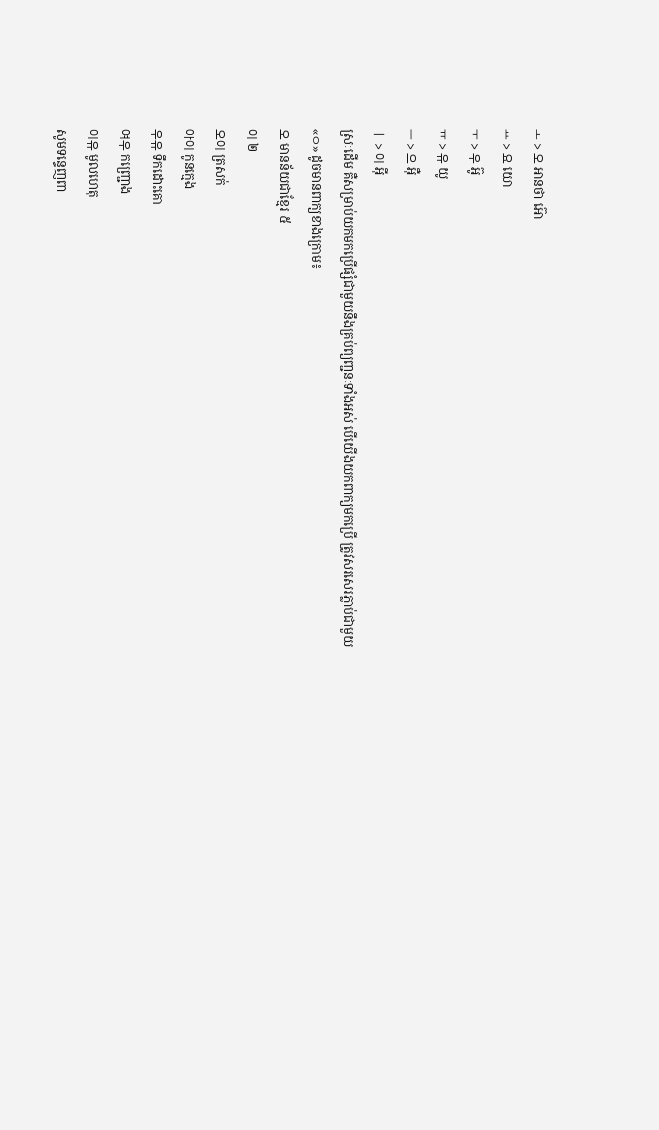ㅗ > 오 អានថា អ៊ោ
ㅛ > 요 យោ
ㅜ > 우 អ៊ូ
ㅠ > 유 យូ
ㅡ > 으 អ៊ឺ
ㅣ > 이 អ៊ី
ស្រៈដើម គឺសម្រាប់យកមកប្រើផ្សំជាមួយនឹងគ្រប់ព្យញ្ជនៈទាំងអស់ បើយើងយកពាក្យមកប្រើ ត្រូវសរសេរភ្លាប់ជាមួយ «ㅇ» ដូចមានពាក្យខាងក្រោម៖
오 មានន័យជាខ្មែរ ៥
이 ២
오이 ត្រសក់
아이 កូនក្មេង
우유 ទឹកដោះគោ
여우 កញ្ជ្រោង
이유 មូលហេតុ
សូមទន្ទេញពា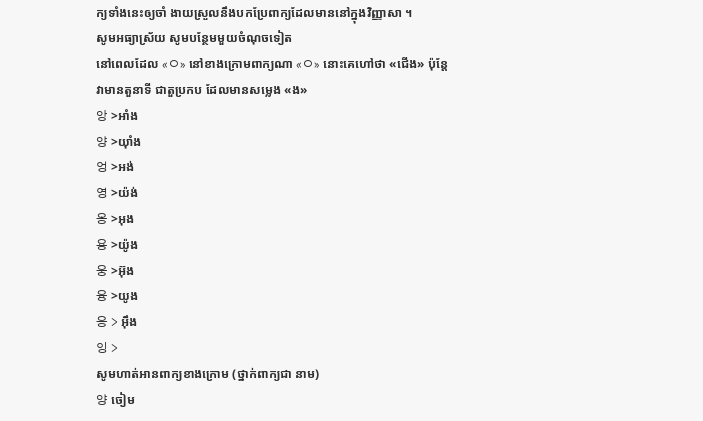ក្យទាំងនេះឲ្យចាំ ងាយស្រួលនឹងបកប្រែពាក្យដែលមាននៅក្នុងវិញ្ញាសា ។
សូមអធ្យាស្រ័យ សូមបន្ថែមមួយចំណុចទៀត
នៅពេលដែល «ㅇ» នៅខាងក្រោមពាក្យណា «ㅇ» នោះគេហៅថា «ជើង» ប៉ុន្ដែ វាមានតួនាទី ជាតួប្រកប ដែលមានសម្លេង «ង»
앙 >អាំង
양 >យ៉ាំង
엉 >អង់
영 >យ៉ង់
옹 >អុង
용 >យ៉ូង
웅 >អ៊ុង
융 >យូង
응 > អ៊ឹង
잉 >
សូមហាត់អានពាក្យខាងក្រោម (ថ្នាក់ពាក្យជា នាម)
양 ចៀម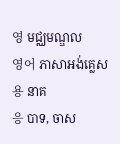영 មជ្ឈមណ្ឌល
영어 ភាសាអង់គ្លេស
용 នាគ
응 បាទ, ចាស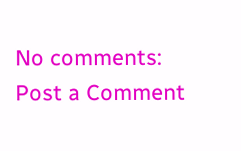No comments:
Post a Comment